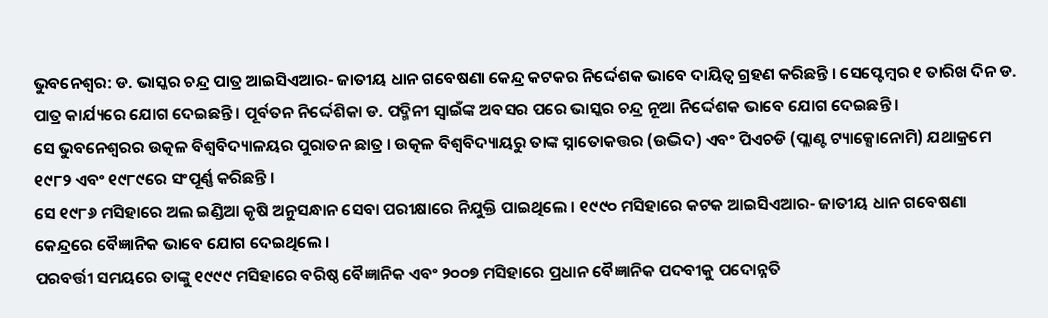ଭୁବନେଶ୍ୱର: ଡ. ଭାସ୍କର ଚନ୍ଦ୍ର ପାତ୍ର ଆଇସିଏଆର- ଜାତୀୟ ଧାନ ଗବେଷଣା କେନ୍ଦ୍ର କଟକର ନିର୍ଦ୍ଦେଶକ ଭାବେ ଦାୟିତ୍ୱ ଗ୍ରହଣ କରିଛନ୍ତି । ସେପ୍ଟେମ୍ବର ୧ ତାରିଖ ଦିନ ଡ. ପାତ୍ର କାର୍ଯ୍ୟରେ ଯୋଗ ଦେଇଛନ୍ତି । ପୂର୍ବତନ ନିର୍ଦ୍ଦେଶିକା ଡ. ପଦ୍ମିନୀ ସ୍ୱାଇଁଙ୍କ ଅବସର ପରେ ଭାସ୍କର ଚନ୍ଦ୍ର ନୂଆ ନିର୍ଦ୍ଦେଶକ ଭାବେ ଯୋଗ ଦେଇଛନ୍ତି ।
ସେ ଭୁବନେଶ୍ୱରର ଉତ୍କଳ ବିଶ୍ୱବିଦ୍ୟାଳୟର ପୁରାତନ ଛାତ୍ର । ଉତ୍କଳ ବିଶ୍ୱବିଦ୍ୟାୟରୁ ତାଙ୍କ ସ୍ନାତୋକତ୍ତର (ଉଦ୍ଭିଦ) ଏବଂ ପିଏଚଡି (ପ୍ଲାଣ୍ଟ ଟ୍ୟାକ୍ସୋନୋମି) ଯଥାକ୍ରମେ ୧୯୮୨ ଏବଂ ୧୯୮୯ରେ ସଂପୂର୍ଣ୍ଣ କରିଛନ୍ତି ।
ସେ ୧୯୮୬ ମସିହାରେ ଅଲ ଇଣ୍ଡିଆ କୃଷି ଅନୁସନ୍ଧାନ ସେବା ପରୀକ୍ଷାରେ ନିଯୁକ୍ତି ପାଇଥିଲେ । ୧୯୯୦ ମସିହାରେ କଟକ ଆଇସିଏଆର- ଜାତୀୟ ଧାନ ଗବେଷଣା କେନ୍ଦ୍ରରେ ବୈଜ୍ଞାନିକ ଭାବେ ଯୋଗ ଦେଇଥିଲେ ।
ପରବର୍ତ୍ତୀ ସମୟରେ ତାଙ୍କୁ ୧୯୯୯ ମସିହାରେ ବରିଷ୍ଠ ବୈଜ୍ଞାନିକ ଏବଂ ୨୦୦୭ ମସିହାରେ ପ୍ରଧାନ ବୈଜ୍ଞାନିକ ପଦବୀକୁ ପଦୋନ୍ନତି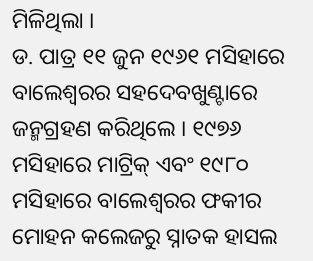ମିଳିଥିଲା ।
ଡ. ପାତ୍ର ୧୧ ଜୁନ ୧୯୬୧ ମସିହାରେ ବାଲେଶ୍ୱରର ସହଦେବଖୁଣ୍ଟାରେ ଜନ୍ମଗ୍ରହଣ କରିଥିଲେ । ୧୯୭୬ ମସିହାରେ ମାଟ୍ରିକ୍ ଏବଂ ୧୯୮୦ ମସିହାରେ ବାଲେଶ୍ୱରର ଫକୀର ମୋହନ କଲେଜରୁ ସ୍ନାତକ ହାସଲ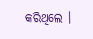କରିଥିଲେ ।